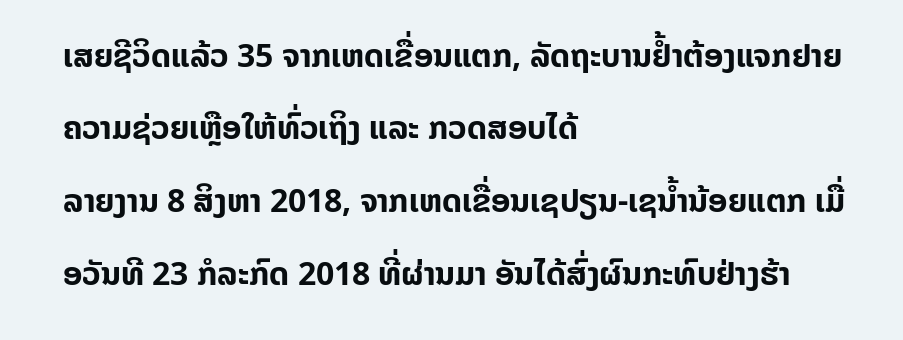ເສຍຊີວິດແລ້ວ 35 ຈາກເຫດເຂື່ອນແຕກ, ລັດຖະບານຢ້ຳຕ້ອງແຈກຢາຍຄວາມຊ່ວຍເຫຼືອໃຫ້ທົ່ວເຖິງ ແລະ ກວດສອບໄດ້
ລາຍງານ 8 ສິງຫາ 2018, ຈາກເຫດເຂື່ອນເຊປຽນ-ເຊນ້ຳນ້ອຍແຕກ ເມື່ອວັນທີ 23 ກໍລະກົດ 2018 ທີ່ຜ່ານມາ ອັນໄດ້ສົ່ງຜົນກະທົບຢ່າງຮ້າ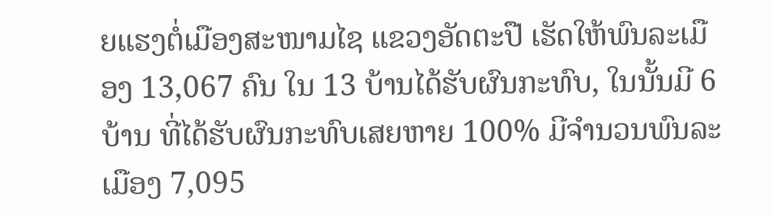ຍແຮງຕໍ່ເມືອງສະໜາມໄຊ ແຂວງອັດຕະປື ເຮັດໃຫ້ພົນລະເມືອງ 13,067 ຄົນ ໃນ 13 ບ້ານໄດ້ຮັບຜົນກະທົບ, ໃນນັ້ນມີ 6 ບ້ານ ທີ່ໄດ້ຮັບຜົນກະທົບເສຍຫາຍ 100% ມີຈຳນວນພົນລະເມືອງ 7,095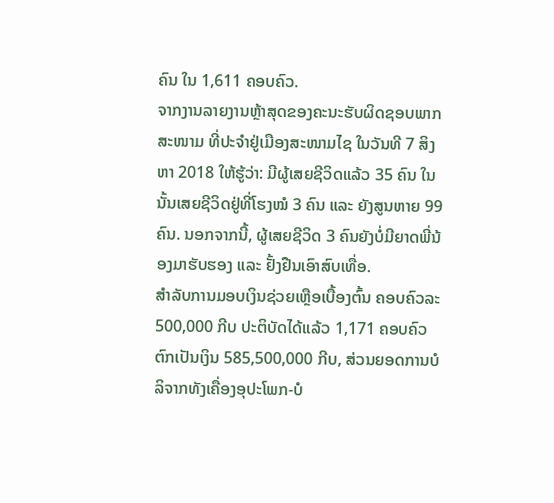ຄົນ ໃນ 1,611 ຄອບຄົວ.
ຈາກງານລາຍງານຫຼ້າສຸດຂອງຄະນະຮັບຜິດຊອບພາກສະໜາມ ທີ່ປະຈຳຢູ່ເມືອງສະໜາມໄຊ ໃນວັນທີ 7 ສິງຫາ 2018 ໃຫ້ຮູ້ວ່າ: ມີຜູ້ເສຍຊີວິດແລ້ວ 35 ຄົນ ໃນນັ້ນເສຍຊີວິດຢູ່ທີ່ໂຮງໝໍ 3 ຄົນ ແລະ ຍັງສູນຫາຍ 99 ຄົນ. ນອກຈາກນີ້, ຜູ້ເສຍຊີວິດ 3 ຄົນຍັງບໍ່ມີຍາດພີ່ນ້ອງມາຮັບຮອງ ແລະ ຢັ້ງຢືນເອົາສົບເທື່ອ.
ສຳລັບການມອບເງິນຊ່ວຍເຫຼືອເບື້ອງຕົ້ນ ຄອບຄົວລະ 500,000 ກີບ ປະຕິບັດໄດ້ແລ້ວ 1,171 ຄອບຄົວ ຕົກເປັນເງິນ 585,500,000 ກີບ, ສ່ວນຍອດການບໍລິຈາກທັງເຄື່ອງອຸປະໂພກ-ບໍ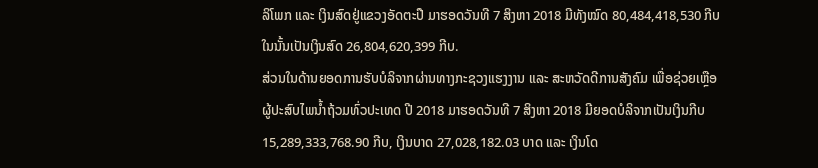ລິໂພກ ແລະ ເງິນສົດຢູ່ແຂວງອັດຕະປື ມາຮອດວັນທີ 7 ສິງຫາ 2018 ມີທັງໝົດ 80,484,418,530 ກີບ ໃນນັ້ນເປັນເງິນສົດ 26,804,620,399 ກີບ.
ສ່ວນໃນດ້ານຍອດການຮັບບໍລິຈາກຜ່ານທາງກະຊວງແຮງງານ ແລະ ສະຫວັດດີການສັງຄົມ ເພື່ອຊ່ວຍເຫຼືອຜູ້ປະສົບໄພນ້ຳຖ້ວມທົ່ວປະເທດ ປີ 2018 ມາຮອດວັນທີ 7 ສິງຫາ 2018 ມີຍອດບໍລິຈາກເປັນເງິນກີບ 15,289,333,768.90 ກີບ, ເງິນບາດ 27,028,182.03 ບາດ ແລະ ເງິນໂດ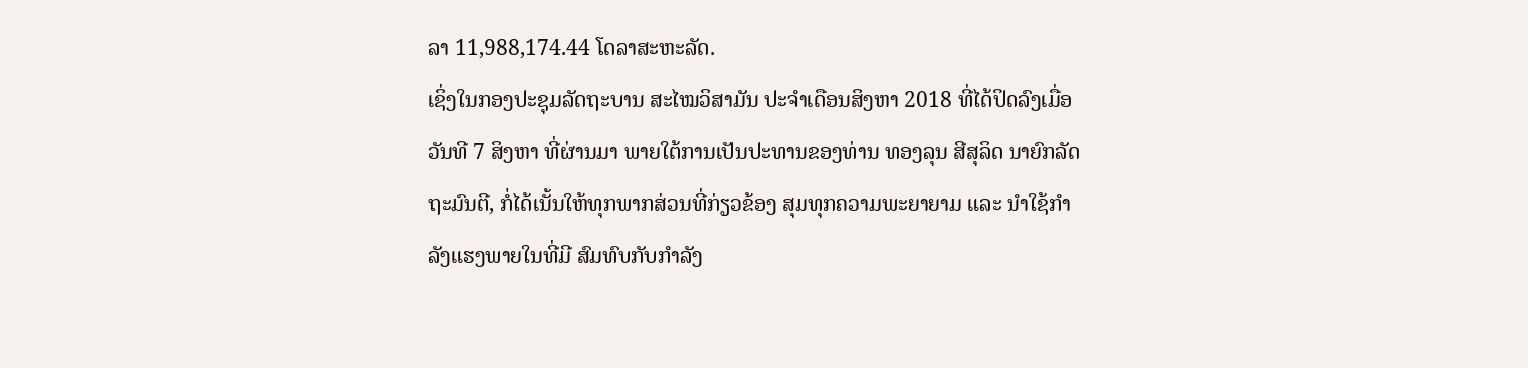ລາ 11,988,174.44 ໂດລາສະຫະລັດ.
ເຊິ່ງໃນກອງປະຊຸມລັດຖະບານ ສະໄໝວິສາມັນ ປະຈຳເດືອນສິງຫາ 2018 ທີ່ໄດ້ປິດລົງເມື່ອວັນທີ 7 ສິງຫາ ທີ່ຜ່ານມາ ພາຍໃຕ້ການເປັນປະທານຂອງທ່ານ ທອງລຸນ ສີສຸລິດ ນາຍົກລັດຖະມົນຕີ, ກໍ່ໄດ້ເນັ້ນໃຫ້ທຸກພາກສ່ວນທີ່ກ່ຽວຂ້ອງ ສຸມທຸກຄວາມພະຍາຍາມ ແລະ ນຳໃຊ້ກຳລັງແຮງພາຍໃນທີ່ມີ ສົມທົບກັບກຳລັງ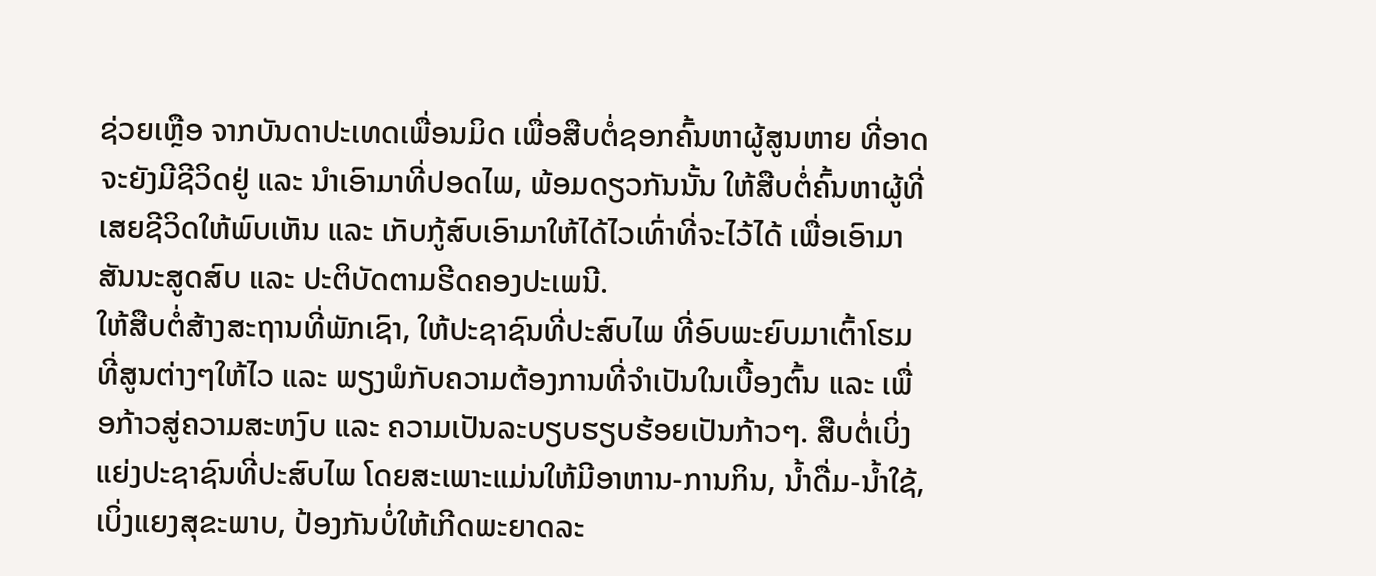ຊ່ວຍເຫຼືອ ຈາກບັນດາປະເທດເພື່ອນມິດ ເພື່ອສືບຕໍ່ຊອກຄົ້ນຫາຜູ້ສູນຫາຍ ທີ່ອາດຈະຍັງມີຊີວິດຢູ່ ແລະ ນຳເອົາມາທີ່ປອດໄພ, ພ້ອມດຽວກັນນັ້ນ ໃຫ້ສືບຕໍ່ຄົ້ນຫາຜູ້ທີ່ເສຍຊີວິດໃຫ້ພົບເຫັນ ແລະ ເກັບກູ້ສົບເອົາມາໃຫ້ໄດ້ໄວເທົ່າທີ່ຈະໄວ້ໄດ້ ເພື່ອເອົາມາສັນນະສູດສົບ ແລະ ປະຕິບັດຕາມຮີດຄອງປະເພນີ.
ໃຫ້ສືບຕໍ່ສ້າງສະຖານທີ່ພັກເຊົາ, ໃຫ້ປະຊາຊົນທີ່ປະສົບໄພ ທີ່ອົບພະຍົບມາເຕົ້າໂຮມທີ່ສູນຕ່າງໆໃຫ້ໄວ ແລະ ພຽງພໍກັບຄວາມຕ້ອງການທີ່ຈຳເປັນໃນເບື້ອງຕົ້ນ ແລະ ເພື່ອກ້າວສູ່ຄວາມສະຫງົບ ແລະ ຄວາມເປັນລະບຽບຮຽບຮ້ອຍເປັນກ້າວໆ. ສືບຕໍ່ເບິ່ງແຍ່ງປະຊາຊົນທີ່ປະສົບໄພ ໂດຍສະເພາະແມ່ນໃຫ້ມີອາຫານ-ການກິນ, ນ້ຳດື່ມ-ນ້ຳໃຊ້, ເບິ່ງແຍງສຸຂະພາບ, ປ້ອງກັນບໍ່ໃຫ້ເກີດພະຍາດລະ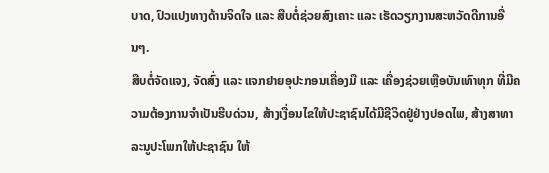ບາດ, ປົວແປງທາງດ້ານຈິດໃຈ ແລະ ສືບຕໍ່ຊ່ວຍສົງເຄາະ ແລະ ເຮັດວຽກງານສະຫວັດດີການອື່ນໆ.
ສືບຕໍ່ຈັດແຈງ, ຈັດສົ່ງ ແລະ ແຈກຢາຍອຸປະກອນເຄື່ອງມື ແລະ ເຄື່ອງຊ່ວຍເຫຼືອບັນເທົາທຸກ ທີ່ມີຄວາມຕ້ອງການຈຳເປັນຮີບດ່ວນ, ສ້າງເງື່ອນໄຂໃຫ້ປະຊາຊົນໄດ້ມີຊີວິດຢູ່ຢ່າງປອດໄພ, ສ້າງສາທາລະນູປະໂພກໃຫ້ປະຊາຊົນ ໃຫ້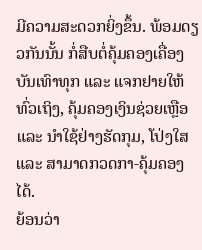ມີຄວາມສະດວກຍິ່ງຂຶ້ນ. ພ້ອມດຽວກັນນັ້ນ ກໍ່ສືບຕໍ່ຄຸ້ມຄອງເຄື່ອງບັນເທົາທຸກ ແລະ ແຈກຢາຍໃຫ້ທົ່ວເຖິງ, ຄຸ້ມຄອງເງິນຊ່ວຍເຫຼືອ ແລະ ນຳໃຊ້ຢ່າງຮັດກຸມ, ໂປ່ງໃສ ແລະ ສາມາດກວດກາ-ຄຸ້ມຄອງໄດ້.
ຍ້ອນວ່າ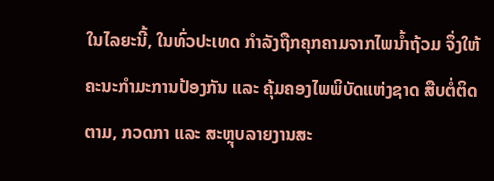ໃນໄລຍະນີ້, ໃນທົ່ວປະເທດ ກຳລັງຖືກຄຸກຄາມຈາກໄພນ້ຳຖ້ວມ ຈຶ່ງໃຫ້ຄະນະກຳມະການປ້ອງກັນ ແລະ ຄຸ້ມຄອງໄພພິບັດແຫ່ງຊາດ ສືບຕໍ່ຕິດຕາມ, ກວດກາ ແລະ ສະຫຼຸບລາຍງານສະ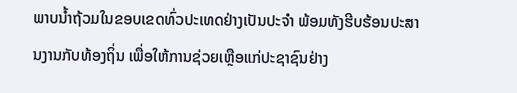ພາບນ້ຳຖ້ວມໃນຂອບເຂດທົ່ວປະເທດຢ່າງເປັນປະຈຳ ພ້ອມທັງຮີບຮ້ອນປະສານງານກັບທ້ອງຖິ່ນ ເພື່ອໃຫ້ການຊ່ວຍເຫຼືອແກ່ປະຊາຊົນຢ່າງ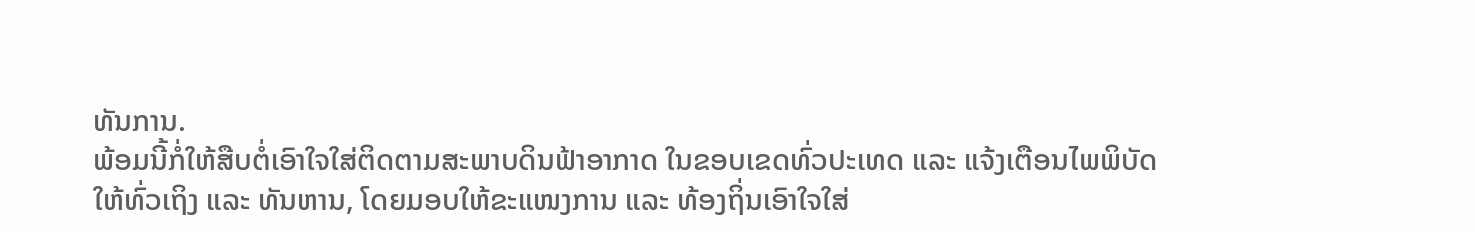ທັນການ.
ພ້ອມນີ້ກໍ່ໃຫ້ສືບຕໍ່ເອົາໃຈໃສ່ຕິດຕາມສະພາບດິນຟ້າອາກາດ ໃນຂອບເຂດທົ່ວປະເທດ ແລະ ແຈ້ງເຕືອນໄພພິບັດໃຫ້ທົ່ວເຖິງ ແລະ ທັນຫານ, ໂດຍມອບໃຫ້ຂະແໜງການ ແລະ ທ້ອງຖິ່ນເອົາໃຈໃສ່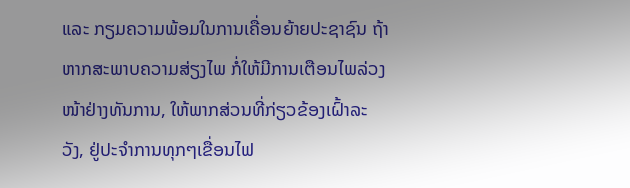ແລະ ກຽມຄວາມພ້ອມໃນການເຄື່ອນຍ້າຍປະຊາຊົນ ຖ້າຫາກສະພາບຄວາມສ່ຽງໄພ ກໍ່ໃຫ້ມີການເຕືອນໄພລ່ວງໜ້າຢ່າງທັນການ, ໃຫ້ພາກສ່ວນທີ່ກ່ຽວຂ້ອງເຝົ້າລະວັງ, ຢູ່ປະຈຳການທຸກໆເຂື່ອນໄຟ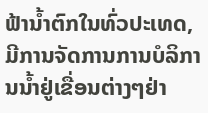ຟ້ານ້ຳຕົກໃນທົ່ວປະເທດ, ມີການຈັດການການບໍລິການນ້ຳຢູ່ເຂື່ອນຕ່າງໆຢ່າ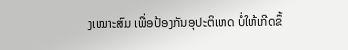ງເໝາະສົມ ເພື່ອປ້ອງກັນອຸປະຕິເຫດ ບໍ່ໃຫ້ເກີດຂຶ້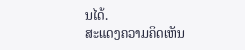ນໄດ້.
ສະແດງຄວາມຄິດເຫັນ